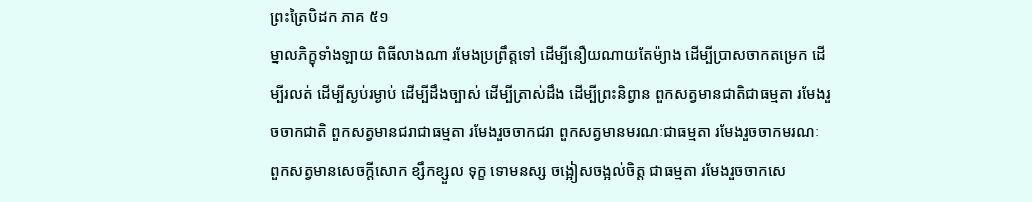ព្រះត្រៃបិដក ភាគ ៥១
ម្នាលភិក្ខុទាំងឡាយ ពិធីលាងណា រមែងប្រព្រឹត្តទៅ ដើម្បីនឿយណាយតែម៉្យាង ដើម្បីប្រាសចាកតម្រេក ដើម្បីរលត់ ដើម្បីស្ងប់រម្ងាប់ ដើម្បីដឹងច្បាស់ ដើម្បីត្រាស់ដឹង ដើម្បីព្រះនិព្វាន ពួកសត្វមានជាតិជាធម្មតា រមែងរួចចាកជាតិ ពួកសត្វមានជរាជាធម្មតា រមែងរួចចាកជរា ពួកសត្វមានមរណៈជាធម្មតា រមែងរួចចាកមរណៈ ពួកសត្វមានសេចក្តីសោក ខ្សឹកខ្សួល ទុក្ខ ទោមនស្ស ចង្អៀសចង្អល់ចិត្ត ជាធម្មតា រមែងរួចចាកសេ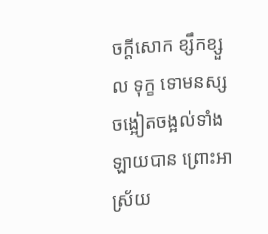ចក្តីសោក ខ្សឹកខ្សួល ទុក្ខ ទោមនស្ស ចង្អៀតចង្អល់ទាំងឡាយបាន ព្រោះអាស្រ័យ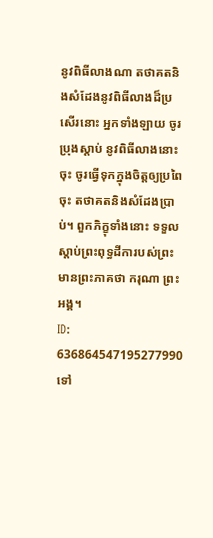នូវពិធីលាងណា តថាគតនិងសំដែងនូវពិធីលាងដ៏ប្រសើរនោះ អ្នកទាំងឡាយ ចូរប្រុងស្តាប់ នូវពិធីលាងនោះចុះ ចូរធ្វើទុកក្នុងចិត្តឲ្យប្រពៃចុះ តថាគតនិងសំដែងប្រាប់។ ពួកភិក្ខុទាំងនោះ ទទួលស្តាប់ព្រះពុទ្ធដីការបស់ព្រះមានព្រះភាគថា ករុណា ព្រះអង្គ។
ID: 636864547195277990
ទៅ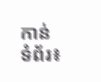កាន់ទំព័រ៖